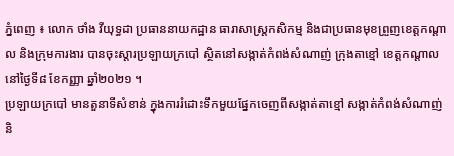ភ្នំពេញ ៖ លោក ថាំង វីយុទ្ធដា ប្រធាននាយកដ្ឋាន ធារាសាស្រ្តកសិកម្ម និងជាប្រធានមុខព្រួញខេត្តកណ្តាល និងក្រុមការងារ បានចុះស្តារប្រឡាយក្របៅ ស្ថិតនៅសង្កាត់កំពង់សំណាញ់ ក្រុងតាខ្មៅ ខេត្តកណ្តាល នៅថ្ងៃទី៨ ខែកញ្ញា ឆ្នាំ២០២១ ។
ប្រឡាយក្របៅ មានតួនាទីសំខាន់ ក្នុងការរំដោះទឹកមួយផ្នែកចេញពីសង្កាត់តាខ្មៅ សង្កាត់កំពង់សំណាញ់ និ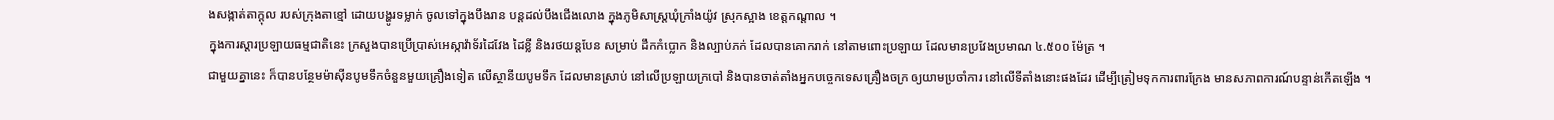ងសង្កាត់តាក្តុល របស់ក្រុងតាខ្មៅ ដោយបង្ហូរទម្លាក់ ចូលទៅក្នុងបឹងរាន បន្តដល់បឹងជើងលោង ក្នុងភូមិសាស្ត្រឃុំក្រាំងយ៉ូវ ស្រុកស្អាង ខេត្តកណ្តាល ។
ក្នុងការស្តារប្រឡាយធម្មជាតិនេះ ក្រសួងបានប្រើប្រាស់អេស្កាវ៉ាទ័រដៃវែង ដៃខ្លី និងរថយន្តបែន សម្រាប់ ដឹកកំប្លោក និងល្បាប់ភក់ ដែលបានគោករាក់ នៅតាមពោះប្រឡាយ ដែលមានប្រវែងប្រមាណ ៤.៥០០ ម៉ែត្រ ។
ជាមួយគ្នានេះ ក៏បានបន្ថែមម៉ាស៊ីនបូមទឹកចំនួនមួយគ្រឿងទៀត លើស្ថានីយបូមទឹក ដែលមានស្រាប់ នៅលើប្រឡាយក្របៅ និងបានចាត់តាំងអ្នកបច្ចេកទេសគ្រឿងចក្រ ឲ្យយាមប្រចាំការ នៅលើទីតាំងនោះផងដែរ ដើម្បីត្រៀមទុកការពារក្រែង មានសភាពការណ៍បន្ទាន់កើតឡើង ។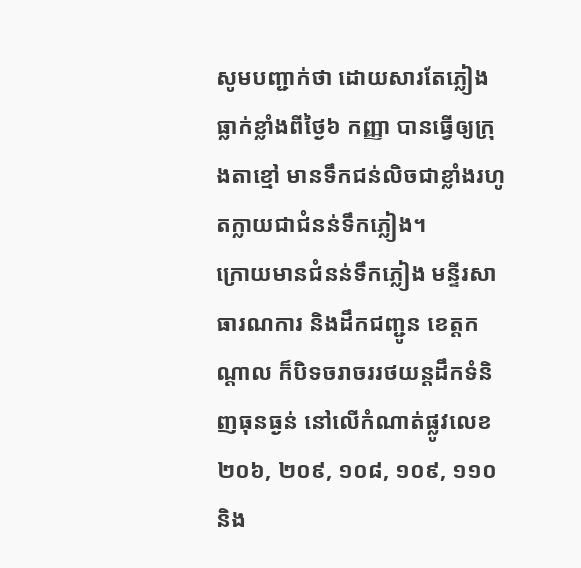សូមបញ្ជាក់ថា ដោយសារតែភ្លៀងធ្លាក់ខ្លាំងពីថ្ងៃ៦ កញ្ញា បានធ្វើឲ្យក្រុងតាខ្មៅ មានទឹកជន់លិចជាខ្លាំងរហូតក្លាយជាជំនន់ទឹកភ្លៀង។
ក្រោយមានជំនន់ទឹកភ្លៀង មន្ទីរសាធារណការ និងដឹកជញ្ជូន ខេត្តកណ្ដាល ក៏បិទចរាចររថយន្តដឹកទំនិញធុនធ្ងន់ នៅលើកំណាត់ផ្លូវលេខ២០៦, ២០៩, ១០៨, ១០៩, ១១០ និង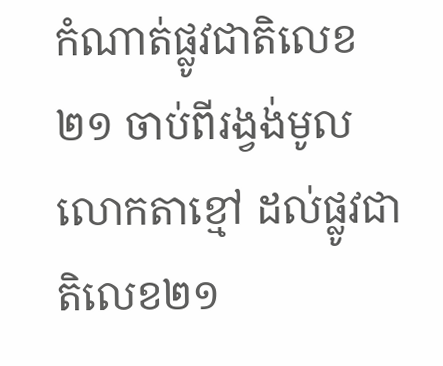កំណាត់ផ្លូវជាតិលេខ២១ ចាប់ពីរង្វង់មូលលោកតាខ្មៅ ដល់ផ្លូវជាតិលេខ២១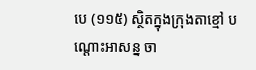បេ (១១៥) ស្ថិតក្នុងក្រុងតាខ្មៅ បណ្តោះអាសន្ន ចា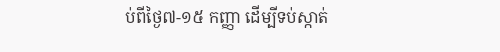ប់ពីថ្ងៃ៧-១៥ កញ្ញា ដើម្បីទប់ស្កាត់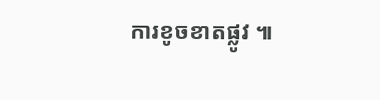ការខូចខាតផ្លូវ ៕